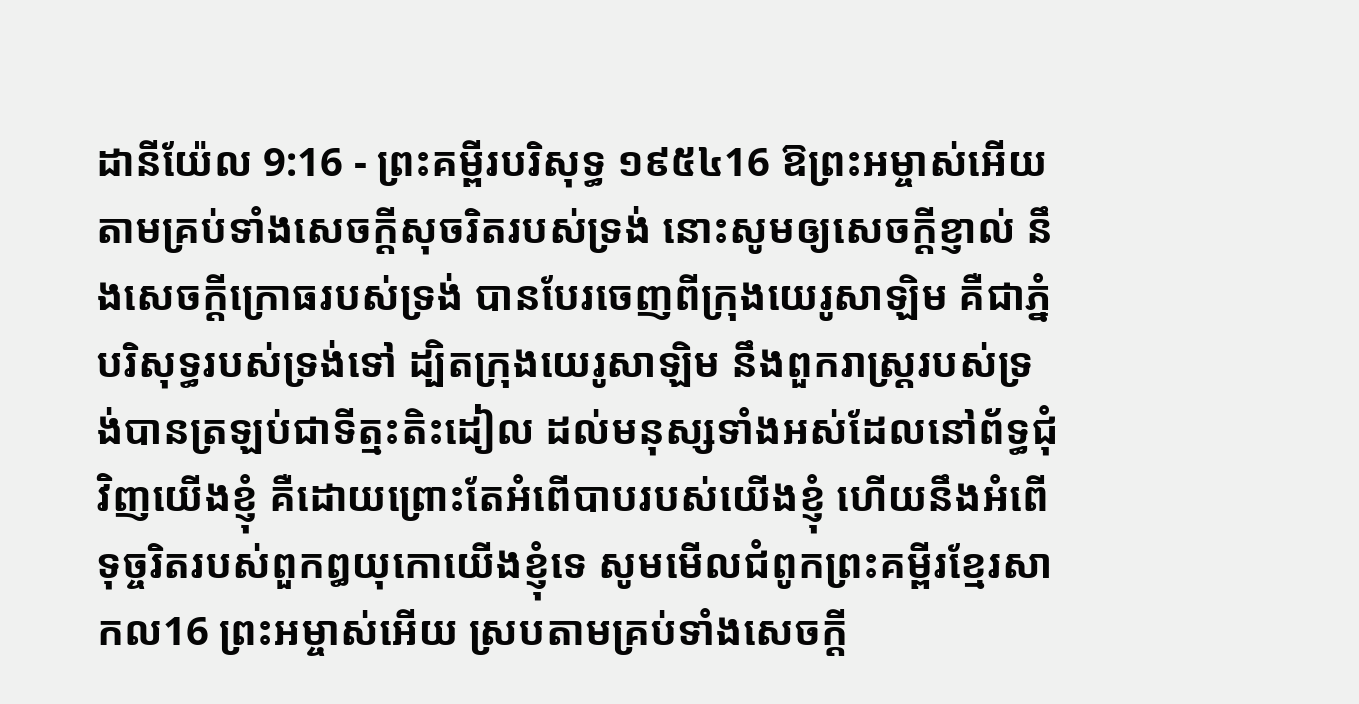ដានីយ៉ែល 9:16 - ព្រះគម្ពីរបរិសុទ្ធ ១៩៥៤16 ឱព្រះអម្ចាស់អើយ តាមគ្រប់ទាំងសេចក្ដីសុចរិតរបស់ទ្រង់ នោះសូមឲ្យសេចក្ដីខ្ញាល់ នឹងសេចក្ដីក្រោធរបស់ទ្រង់ បានបែរចេញពីក្រុងយេរូសាឡិម គឺជាភ្នំបរិសុទ្ធរបស់ទ្រង់ទៅ ដ្បិតក្រុងយេរូសាឡិម នឹងពួករាស្ត្ររបស់ទ្រង់បានត្រឡប់ជាទីត្មះតិះដៀល ដល់មនុស្សទាំងអស់ដែលនៅព័ទ្ធជុំវិញយើងខ្ញុំ គឺដោយព្រោះតែអំពើបាបរបស់យើងខ្ញុំ ហើយនឹងអំពើទុច្ចរិតរបស់ពួកឰយុកោយើងខ្ញុំទេ សូមមើលជំពូកព្រះគម្ពីរខ្មែរសាកល16 ព្រះអម្ចាស់អើយ ស្របតាមគ្រប់ទាំងសេចក្ដី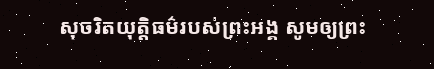សុចរិតយុត្តិធម៌របស់ព្រះអង្គ សូមឲ្យព្រះ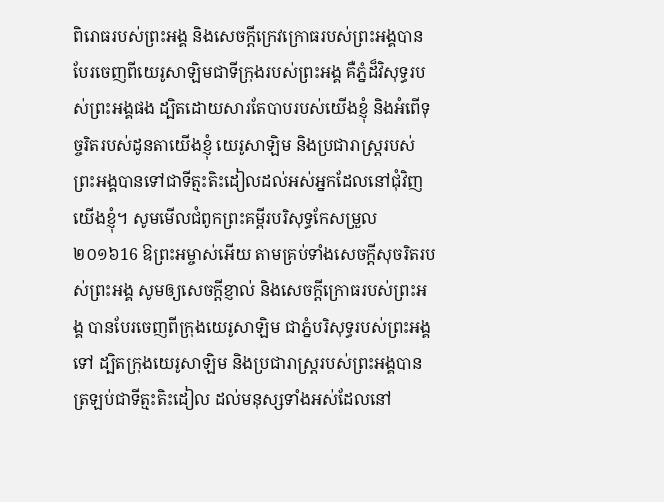ពិរោធរបស់ព្រះអង្គ និងសេចក្ដីក្រេវក្រោធរបស់ព្រះអង្គបានបែរចេញពីយេរូសាឡិមជាទីក្រុងរបស់ព្រះអង្គ គឺភ្នំដ៏វិសុទ្ធរបស់ព្រះអង្គផង ដ្បិតដោយសារតែបាបរបស់យើងខ្ញុំ និងអំពើទុច្ចរិតរបស់ដូនតាយើងខ្ញុំ យេរូសាឡិម និងប្រជារាស្ត្ររបស់ព្រះអង្គបានទៅជាទីត្មះតិះដៀលដល់អស់អ្នកដែលនៅជុំវិញយើងខ្ញុំ។ សូមមើលជំពូកព្រះគម្ពីរបរិសុទ្ធកែសម្រួល ២០១៦16 ឱព្រះអម្ចាស់អើយ តាមគ្រប់ទាំងសេចក្ដីសុចរិតរបស់ព្រះអង្គ សូមឲ្យសេចក្ដីខ្ញាល់ និងសេចក្ដីក្រោធរបស់ព្រះអង្គ បានបែរចេញពីក្រុងយេរូសាឡិម ជាភ្នំបរិសុទ្ធរបស់ព្រះអង្គទៅ ដ្បិតក្រុងយេរូសាឡិម និងប្រជារាស្ត្ររបស់ព្រះអង្គបានត្រឡប់ជាទីត្មះតិះដៀល ដល់មនុស្សទាំងអស់ដែលនៅ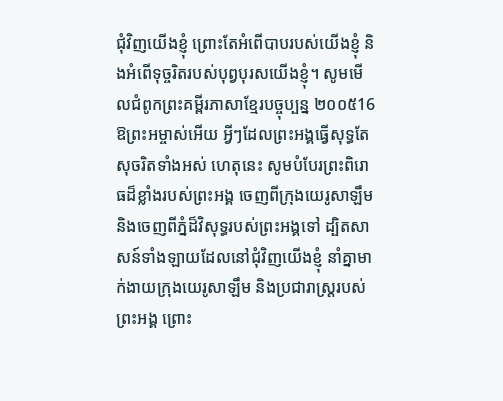ជុំវិញយើងខ្ញុំ ព្រោះតែអំពើបាបរបស់យើងខ្ញុំ និងអំពើទុច្ចរិតរបស់បុព្វបុរសយើងខ្ញុំ។ សូមមើលជំពូកព្រះគម្ពីរភាសាខ្មែរបច្ចុប្បន្ន ២០០៥16 ឱព្រះអម្ចាស់អើយ អ្វីៗដែលព្រះអង្គធ្វើសុទ្ធតែសុចរិតទាំងអស់ ហេតុនេះ សូមបំបែរព្រះពិរោធដ៏ខ្លាំងរបស់ព្រះអង្គ ចេញពីក្រុងយេរូសាឡឹម និងចេញពីភ្នំដ៏វិសុទ្ធរបស់ព្រះអង្គទៅ ដ្បិតសាសន៍ទាំងឡាយដែលនៅជុំវិញយើងខ្ញុំ នាំគ្នាមាក់ងាយក្រុងយេរូសាឡឹម និងប្រជារាស្ត្ររបស់ព្រះអង្គ ព្រោះ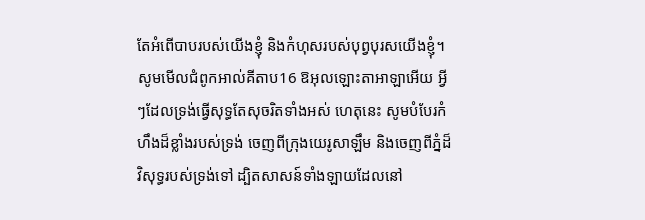តែអំពើបាបរបស់យើងខ្ញុំ និងកំហុសរបស់បុព្វបុរសយើងខ្ញុំ។ សូមមើលជំពូកអាល់គីតាប16 ឱអុលឡោះតាអាឡាអើយ អ្វីៗដែលទ្រង់ធ្វើសុទ្ធតែសុចរិតទាំងអស់ ហេតុនេះ សូមបំបែរកំហឹងដ៏ខ្លាំងរបស់ទ្រង់ ចេញពីក្រុងយេរូសាឡឹម និងចេញពីភ្នំដ៏វិសុទ្ធរបស់ទ្រង់ទៅ ដ្បិតសាសន៍ទាំងឡាយដែលនៅ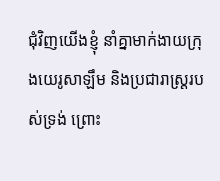ជុំវិញយើងខ្ញុំ នាំគ្នាមាក់ងាយក្រុងយេរូសាឡឹម និងប្រជារាស្ត្ររបស់ទ្រង់ ព្រោះ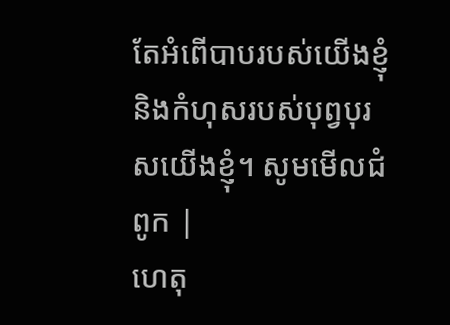តែអំពើបាបរបស់យើងខ្ញុំ និងកំហុសរបស់បុព្វបុរសយើងខ្ញុំ។ សូមមើលជំពូក |
ហេតុ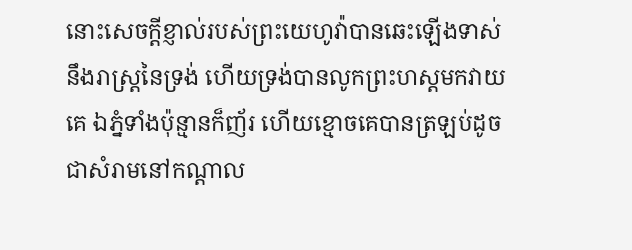នោះសេចក្ដីខ្ញាល់របស់ព្រះយេហូវ៉ាបានឆេះឡើងទាស់នឹងរាស្ត្រនៃទ្រង់ ហើយទ្រង់បានលូកព្រះហស្តមកវាយគេ ឯភ្នំទាំងប៉ុន្មានក៏ញ័រ ហើយខ្មោចគេបានត្រឡប់ដូចជាសំរាមនៅកណ្តាល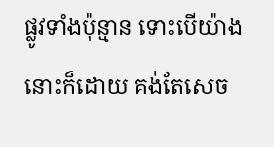ផ្លូវទាំងប៉ុន្មាន ទោះបើយ៉ាងនោះក៏ដោយ គង់តែសេច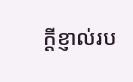ក្ដីខ្ញាល់រប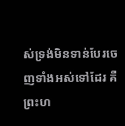ស់ទ្រង់មិនទាន់បែរចេញទាំងអស់ទៅដែរ គឺព្រះហ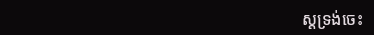ស្តទ្រង់ចេះ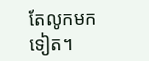តែលូកមកទៀត។